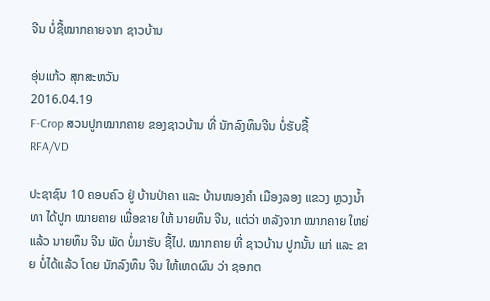ຈີນ ບໍ່ຊື້ໝາກຄາຍຈາກ ຊາວບ້ານ

ອຸ່ນແກ້ວ ສຸກສະຫວັນ
2016.04.19
F-Crop ສວນປູກໝາກຄາຍ ຂອງຊາວບ້ານ ທີ່ ນັກລົງທຶນຈີນ ບໍ່ຮັບຊື້
RFA/VD

ປະຊາຊົນ 10 ຄອບຄົວ ຢູ່ ບ້ານປ່າຄາ ແລະ ບ້ານໜອງຄຳ ເມືອງລອງ ແຂວງ ຫຼວງນ້ຳທາ ໄດ້ປູກ ໝາຍຄາຍ ເພື່ອຂາຍ ໃຫ້ ນາຍທຶນ ຈີນ, ແຕ່ວ່າ ຫລັງຈາກ ໝາກຄາຍ ໃຫຍ່ແລ້ວ ນາຍທຶນ ຈີນ ພັດ ບໍ່ມາຮັບ ຊື້ໄປ. ໝາກຄາຍ ທີ່ ຊາວບ້ານ ປູກນັ້ນ ແກ່ ແລະ ຂາຍ ບໍ່ໄດ້ແລ້ວ ໂດຍ ນັກລົງທຶນ ຈີນ ໃຫ້ເຫດຜົນ ວ່າ ຊອກຕ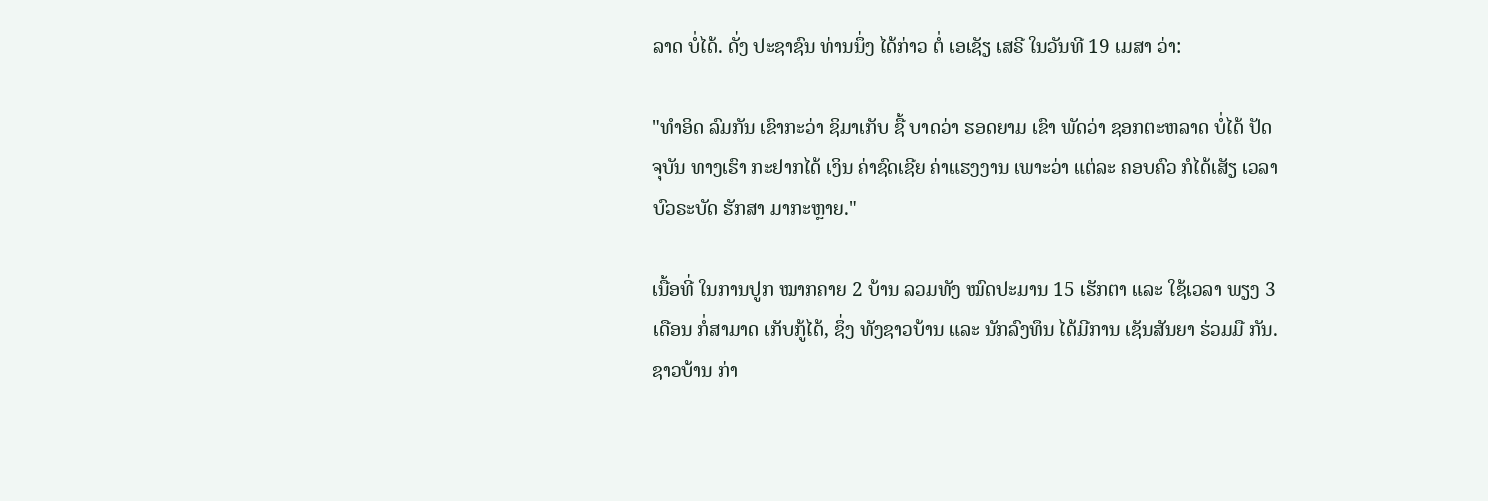ລາດ ບໍ່ໄດ້. ດັ່ງ ປະຊາຊົນ ທ່ານນຶ່ງ ໄດ້ກ່າວ ຕໍ່ ເອເຊັຽ ເສຣີ ໃນວັນທີ 19 ເມສາ ວ່າ:

"ທໍາອິດ ລົມກັນ ເຂົາກະວ່າ ຊິມາເກັບ ຊື້ ບາດວ່າ ຮອດຍາມ ເຂົາ ພັດວ່າ ຊອກຕະຫລາດ ບໍ່ໄດ້ ປັດຈຸບັນ ທາງເຮົາ ກະຢາກໄດ້ ເງິນ ຄ່າຊົດເຊີຍ ຄ່າແຮງງານ ເພາະວ່າ ແຕ່ລະ ຄອບຄົວ ກໍໄດ້ເສັຽ ເວລາ ບົວຣະບັດ ຮັກສາ ມາກະຫຼາຍ."

ເນື້ອທີ່ ໃນການປູກ ໝາກຄາຍ 2 ບ້ານ ລວມທັງ ໝົດປະມານ 15 ເຮັກຕາ ແລະ ໃຊ້ເວລາ ພຽງ 3 ເດືອນ ກໍ່ສາມາດ ເກັບກູ້ໄດ້, ຊຶ່ງ ທັງຊາວບ້ານ ແລະ ນັກລົງທຶນ ໄດ້ມີການ ເຊັນສັນຍາ ຮ່ວມມື ກັນ. ຊາວບ້ານ ກ່າ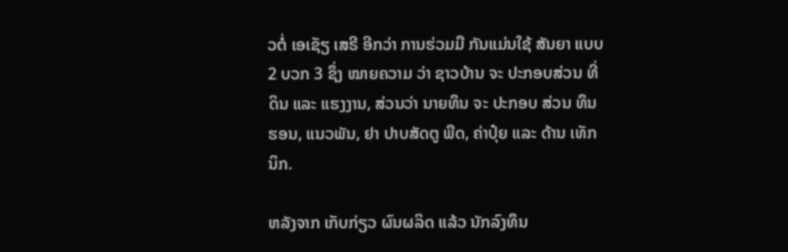ວຕໍ່ ເອເຊັຽ ເສຣີ ອີກວ່າ ການຮ່ວມມື ກັນແມ່ນໃຊ້ ສັນຍາ ແບບ 2 ບວກ 3 ຊຶ່ງ ໝາຍຄວາມ ວ່າ ຊາວບ້ານ ຈະ ປະກອບສ່ວນ ທີ່ດິນ ແລະ ແຮງງານ, ສ່ວນວ່າ ນາຍທຶນ ຈະ ປະກອບ ສ່ວນ ທຶນຮອນ, ແນວພັນ, ຢາ ປາບສັດຕູ ພືດ, ຄ່າປຸ໋ຍ ແລະ ດ້ານ ເທັກນິກ.

ຫລັງຈາກ ເກັບກ່ຽວ ຜົນຜລິດ ແລ້ວ ນັກລົງທຶນ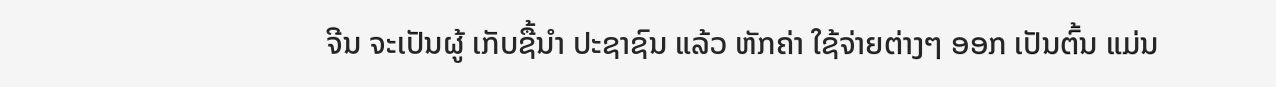ຈີນ ຈະເປັນຜູ້ ເກັບຊື້ນຳ ປະຊາຊົນ ແລ້ວ ຫັກຄ່າ ໃຊ້ຈ່າຍຕ່າງໆ ອອກ ເປັນຕົ້ນ ແມ່ນ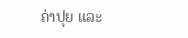ຄ່າປຸຍ ແລະ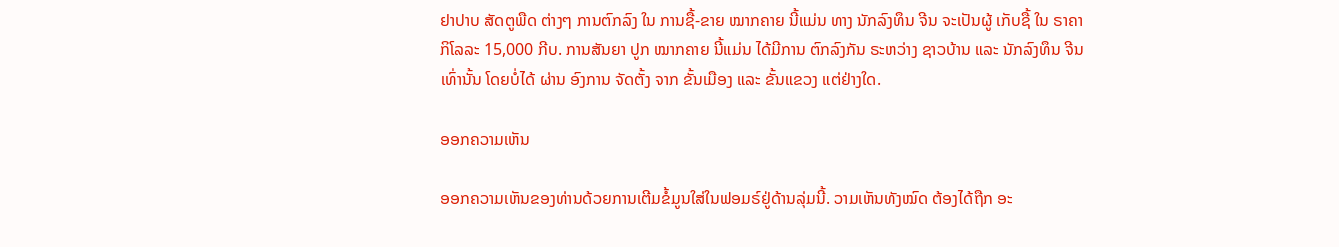ຢາປາບ ສັດຕູພືດ ຕ່າງໆ ການຕົກລົງ ໃນ ການຊື້-ຂາຍ ໝາກຄາຍ ນີ້ແມ່ນ ທາງ ນັກລົງທຶນ ຈີນ ຈະເປັນຜູ້ ເກັບຊື້ ໃນ ຣາຄາ ກິໂລລະ 15,000 ກີບ. ການສັນຍາ ປູກ ໝາກຄາຍ ນີ້ແມ່ນ ໄດ້ມີການ ຕົກລົງກັນ ຣະຫວ່າງ ຊາວບ້ານ ແລະ ນັກລົງທຶນ ຈີນ ເທົ່ານັ້ນ ໂດຍບໍ່ໄດ້ ຜ່ານ ອົງການ ຈັດຕັ້ງ ຈາກ ຂັ້ນເມືອງ ແລະ ຂັ້ນແຂວງ ແຕ່ຢ່າງໃດ.

ອອກຄວາມເຫັນ

ອອກຄວາມເຫັນຂອງທ່ານດ້ວຍການເຕີມຂໍ້ມູນໃສ່ໃນຟອມຣ໌ຢູ່ດ້ານລຸ່ມນີ້. ວາມເຫັນທັງໝົດ ຕ້ອງໄດ້ຖືກ ອະ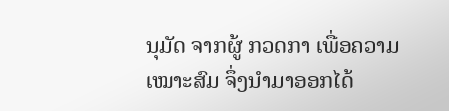ນຸມັດ ຈາກຜູ້ ກວດກາ ເພື່ອຄວາມເໝາະສົມ ຈຶ່ງນໍາມາອອກໄດ້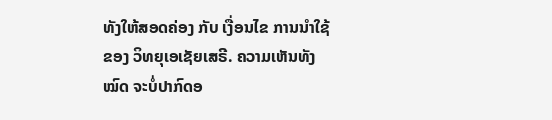ທັງໃຫ້ສອດຄ່ອງ ກັບ ເງື່ອນໄຂ ການນຳໃຊ້ ຂອງ ວິທຍຸເອເຊັຍເສຣີ. ຄວາມເຫັນທັງໝົດ ຈະບໍ່ປາກົດອ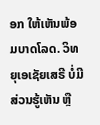ອກ ໃຫ້ເຫັນພ້ອມບາດໂລດ. ວິທຍຸເອເຊັຍເສຣີ ບໍ່ມີສ່ວນຮູ້ເຫັນ ຫຼື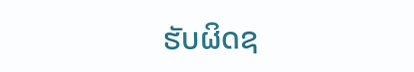ຮັບຜິດຊ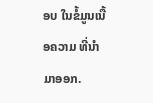ອບ ໃນຂໍ້ມູນເນື້ອຄວາມ ທີ່ນໍາມາອອກ.